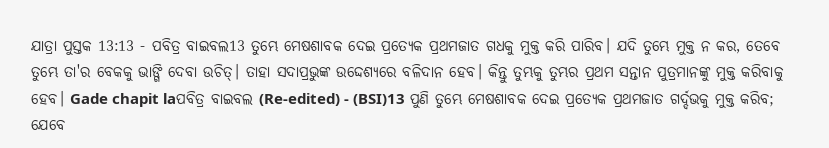ଯାତ୍ରା ପୁସ୍ତକ 13:13 - ପବିତ୍ର ବାଇବଲ13 ତୁମ୍ଭେ ମେଷଶାବକ ଦେଇ ପ୍ରତ୍ୟେକ ପ୍ରଥମଜାତ ଗଧକୁ ମୁକ୍ତ କରି ପାରିବ। ଯଦି ତୁମ୍ଭେ ମୁକ୍ତ ନ କର, ତେବେ ତୁମ୍ଭେ ତା'ର ବେକକୁ ଭାଙ୍ଗି ଦେବା ଉଚିତ୍। ତାହା ସଦାପ୍ରଭୁଙ୍କ ଉଦ୍ଦେଶ୍ୟରେ ବଳିଦାନ ହେବ। କିନ୍ତୁ ତୁମ୍ଭକୁ ତୁମ୍ଭର ପ୍ରଥମ ସନ୍ତାନ ପୁତ୍ରମାନଙ୍କୁ ମୁକ୍ତ କରିବାକୁ ହେବ। Gade chapit laପବିତ୍ର ବାଇବଲ (Re-edited) - (BSI)13 ପୁଣି ତୁମ୍ଭେ ମେଷଶାବକ ଦେଇ ପ୍ରତ୍ୟେକ ପ୍ରଥମଜାତ ଗର୍ଦ୍ଦଭକୁ ମୁକ୍ତ କରିବ; ଯେବେ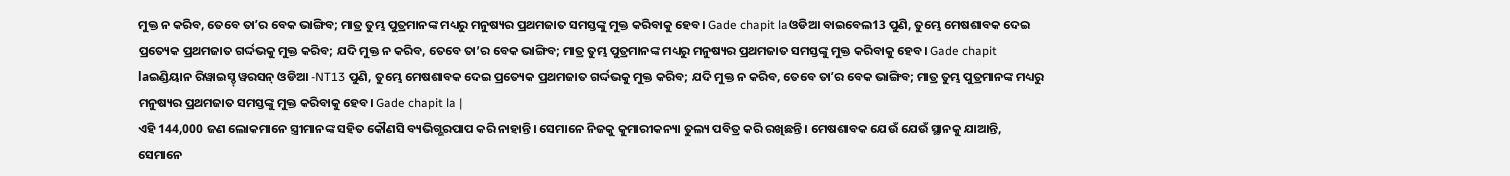ମୁକ୍ତ ନ କରିବ, ତେବେ ତାʼର ବେକ ଭାଙ୍ଗିବ; ମାତ୍ର ତୁମ୍ଭ ପୁତ୍ରମାନଙ୍କ ମଧ୍ୟରୁ ମନୁଷ୍ୟର ପ୍ରଥମଜାତ ସମସ୍ତଙ୍କୁ ମୁକ୍ତ କରିବାକୁ ହେବ। Gade chapit laଓଡିଆ ବାଇବେଲ13 ପୁଣି, ତୁମ୍ଭେ ମେଷଶାବକ ଦେଇ ପ୍ରତ୍ୟେକ ପ୍ରଥମଜାତ ଗର୍ଦ୍ଦଭକୁ ମୁକ୍ତ କରିବ; ଯଦି ମୁକ୍ତ ନ କରିବ, ତେବେ ତା’ର ବେକ ଭାଙ୍ଗିବ; ମାତ୍ର ତୁମ୍ଭ ପୁତ୍ରମାନଙ୍କ ମଧ୍ୟରୁ ମନୁଷ୍ୟର ପ୍ରଥମଜାତ ସମସ୍ତଙ୍କୁ ମୁକ୍ତ କରିବାକୁ ହେବ। Gade chapit laଇଣ୍ଡିୟାନ ରିୱାଇସ୍ଡ୍ ୱରସନ୍ ଓଡିଆ -NT13 ପୁଣି, ତୁମ୍ଭେ ମେଷଶାବକ ଦେଇ ପ୍ରତ୍ୟେକ ପ୍ରଥମଜାତ ଗର୍ଦ୍ଦଭକୁ ମୁକ୍ତ କରିବ; ଯଦି ମୁକ୍ତ ନ କରିବ, ତେବେ ତାʼର ବେକ ଭାଙ୍ଗିବ; ମାତ୍ର ତୁମ୍ଭ ପୁତ୍ରମାନଙ୍କ ମଧ୍ୟରୁ ମନୁଷ୍ୟର ପ୍ରଥମଜାତ ସମସ୍ତଙ୍କୁ ମୁକ୍ତ କରିବାକୁ ହେବ। Gade chapit la |
ଏହି 144,000 ଜଣ ଲୋକମାନେ ସ୍ତ୍ରୀମାନଙ୍କ ସହିତ କୌଣସି ବ୍ୟଭିଗ୍ଭରପାପ କରି ନାହାନ୍ତି। ସେମାନେ ନିଜକୁ କୁମାରୀକନ୍ୟା ତୁଲ୍ୟ ପବିତ୍ର କରି ରଖିଛନ୍ତି। ମେଷଶାବକ ଯେଉଁ ଯେଉଁ ସ୍ଥାନକୁ ଯାଆନ୍ତି, ସେମାନେ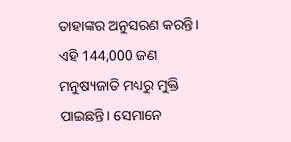ତାହାଙ୍କର ଅନୁସରଣ କରନ୍ତି। ଏହି 144,000 ଜଣ ମନୁଷ୍ୟଜାତି ମଧ୍ୟରୁ ମୁକ୍ତି ପାଇଛନ୍ତି। ସେମାନେ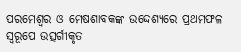ପରମେଶ୍ୱର ଓ ମେଷଶାବକଙ୍କ ଉଦ୍ଦେଶ୍ୟରେ ପ୍ରଥମଫଳ ସ୍ୱରୂପେ ଉତ୍ସର୍ଗୀକୃତ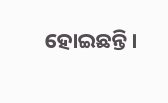ହୋଇଛନ୍ତି।